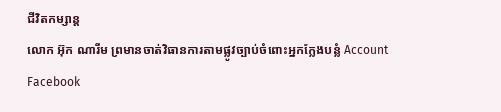ជីវិតកម្សាន្ដ
លោក អ៊ុក ណារីម ព្រមានចាត់វិធានការតាមផ្លូវច្បាប់ចំពោះអ្នកក្លែងបន្លំ Account Facebook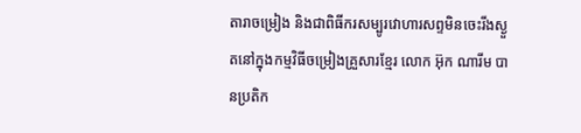តារាចម្រៀង និងជាពិធីករសម្បូរវោហារសព្ទមិនចេះរីងស្ងួតនៅក្នុងកម្មវិធីចម្រៀងគ្រួសារខ្មែរ លោក អ៊ុក ណារីម បានប្រតិក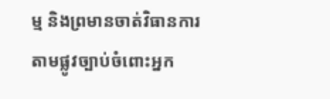ម្ម និងព្រមានចាត់វិធានការតាមផ្លូវច្បាប់ចំពោះអ្នក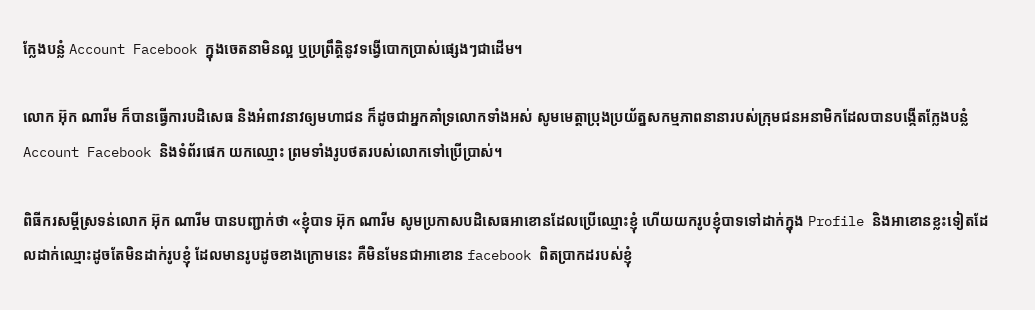ក្លែងបន្លំ Account Facebook ក្នុងចេតនាមិនល្អ ឬប្រព្រឹត្តិនូវទង្វើបោកប្រាស់ផ្សេងៗជាដើម។

លោក អ៊ុក ណារីម ក៏បានធ្វើការបដិសេធ និងអំពាវនាវឲ្យមហាជន ក៏ដូចជាអ្នកគាំទ្រលោកទាំងអស់ សូមមេត្តាប្រុងប្រយ័ត្នសកម្មភាពនានារបស់ក្រុមជនអនាមិកដែលបានបង្កើតក្លែងបន្លំAccount Facebook និងទំព័រផេក យកឈ្មោះ ព្រមទាំងរូបថតរបស់លោកទៅប្រើប្រាស់។

ពិធីករសម្ដីស្រទន់លោក អ៊ុក ណារីម បានបញ្ជាក់ថា «ខ្ញុំបាទ អ៊ុក ណារីម សូមប្រកាសបដិសេធអាខោនដែលប្រើឈ្មោះខ្ញុំ ហើយយករូបខ្ញុំបាទទៅដាក់ក្នុង Profile និងអាខោនខ្លះទៀតដែលដាក់ឈ្មោះដូចតែមិនដាក់រូបខ្ញុំ ដែលមានរូបដូចខាងក្រោមនេះ គឺមិនមែនជាអាខោន facebook ពិតប្រាកដរបស់ខ្ញុំ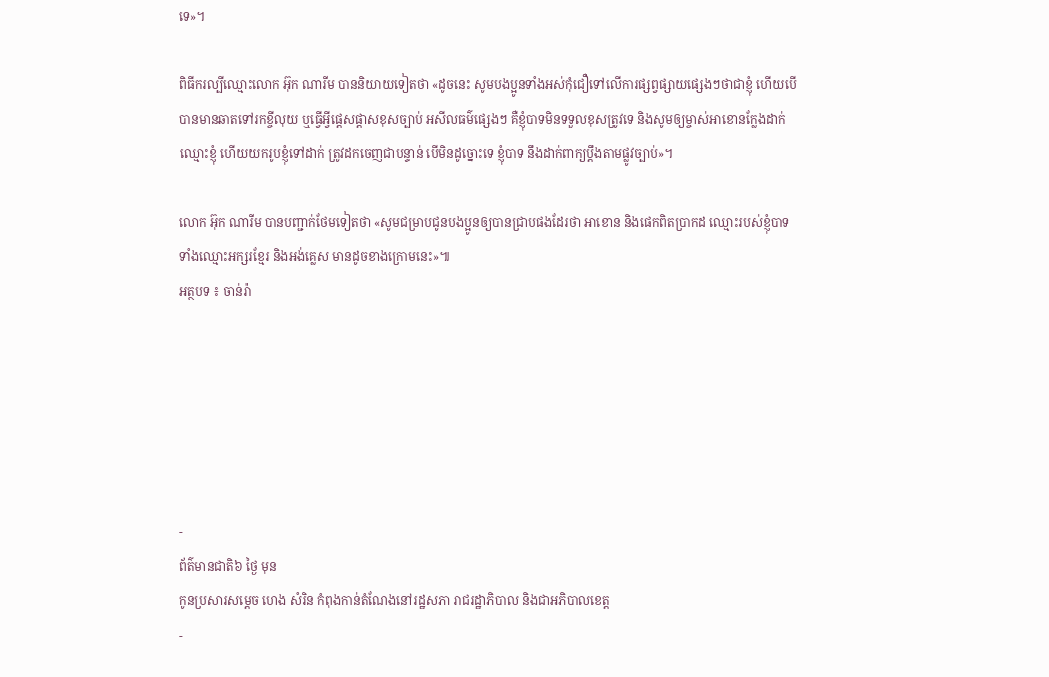ទេ»។

ពិធីករល្បីឈ្មោះលោក អ៊ុក ណារីម បាននិយាយទៀតថា «ដូចនេះ សូមបងប្អូនទាំងអស់កុំជឿទៅលើការផ្សព្វផ្សាយផ្សេងៗថាជាខ្ញុំ ហើយបើបានមានឆាតទៅរកខ្ចីលុយ ឬធ្វើអ្វីផ្ដេសផ្ដាសខុសច្បាប់ អសីលធម៌ផ្សេងៗ គឺខ្ញុំបាទមិនទទួលខុសត្រូវទេ និងសូមឲ្យម្ចាស់អាខោនក្លែងដាក់ឈ្មោះខ្ញុំ ហើយយករូបខ្ញុំទៅដាក់ ត្រូវដកចេញជាបន្ទាន់ បើមិនដូច្នោះទេ ខ្ញុំបាទ នឹងដាក់ពាក្យប្ដឹងតាមផ្លូវច្បាប់»។

លោក អ៊ុក ណារីម បានបញ្ជាក់ថែមទៀតថា «សូមជម្រាបជូនបងប្អូនឲ្យបានជ្រាបផងដែរថា អាខោន និងផេកពិតប្រាកដ ឈ្មោះរបស់ខ្ញុំបាទ ទាំងឈ្មោះអក្សរខ្មែរ និងអង់គ្លេស មានដូចខាងក្រោមនេះ»៕
អត្ថបទ ៖ ចាន់រ៉ា






-
ព័ត៌មានជាតិ៦ ថ្ងៃ មុន
កូនប្រសារសម្ដេច ហេង សំរិន កំពុងកាន់តំណែងនៅរដ្ឋសភា រាជរដ្ឋាភិបាល និងជាអភិបាលខេត្ត
-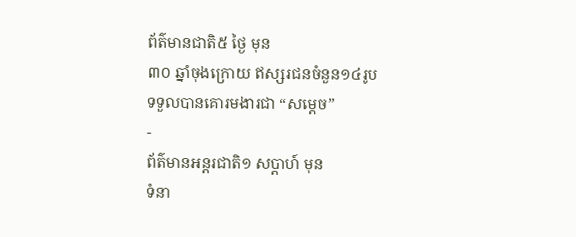ព័ត៌មានជាតិ៥ ថ្ងៃ មុន
៣០ ឆ្នាំចុងក្រោយ ឥស្សរជនចំនួន១៤រូប ទទួលបានគោរមងារជា “សម្ដេច”
-
ព័ត៌មានអន្ដរជាតិ១ សប្តាហ៍ មុន
ទំនា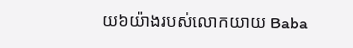យ៦យ៉ាងរបស់លោកយាយ Baba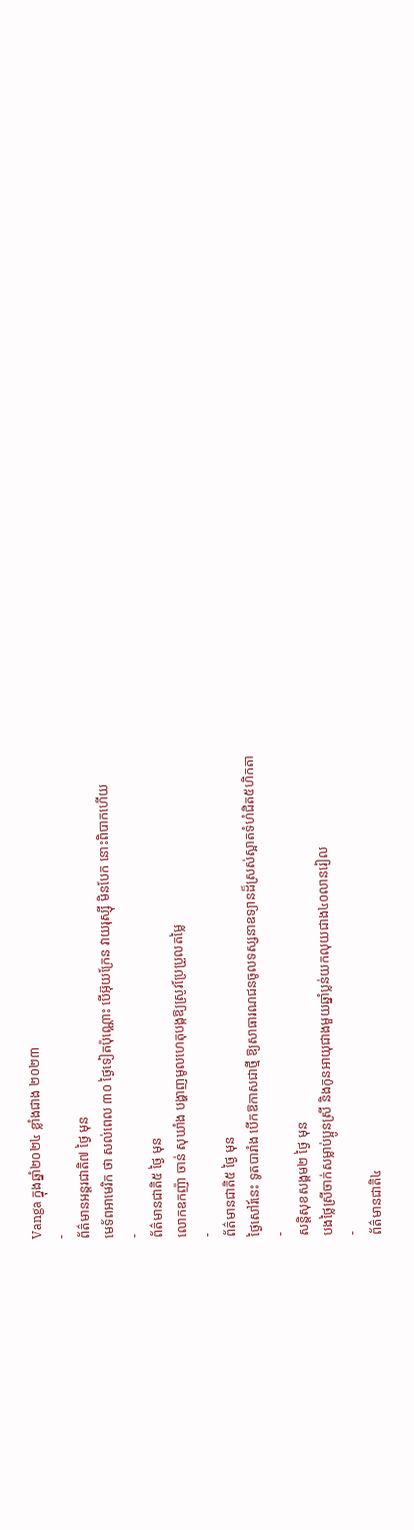Vanga ក្នុងឆ្នាំ២០២៤ ខ្លាំងជាង ២០២៣
-
ព័ត៌មានអន្ដរជាតិ៧ ថ្ងៃ មុន
មេទ័ពអាមេរិក ថា សល់ពេល ៣០ ថ្ងៃទៀតប៉ុណ្ណោះ បើអ៊ុយក្រែន វាយរុស្ស៊ី មិនបែក នោះពិបាកហើយ
-
ព័ត៌មានជាតិ៥ ថ្ងៃ មុន
លោកឧកញ៉ា ចាន់ សុឃាំង បង្ហាញមូលហេតុបង្កឱ្យស្រូវប្រែប្រួលតម្លៃ
-
ព័ត៌មានជាតិ៥ ថ្ងៃ មុន
ថ្ងៃសៅរ៍នេះ ទូតបារាំង បើកឱកាសជាថ្មី ឱ្យសាធារណជនចូលទស្សនាឧទ្យានដ៏ស្រស់ស្អាតទំហំជិត៥ហិកតា
-
សន្តិសុខសង្គម២ ថ្ងៃ មុន
បងថ្លៃស្រីចាក់សម្លាប់ប្អូនស្រី និងកូនអាយុជាងមួយឆ្នាំប្លន់យកលុយជាង៤០លានរៀល
-
ព័ត៌មានជាតិ៤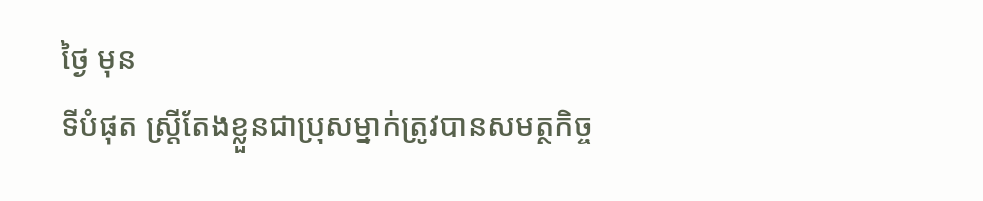ថ្ងៃ មុន
ទីបំផុត ស្រ្តីតែងខ្លួនជាប្រុសម្នាក់ត្រូវបានសមត្ថកិច្ច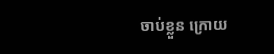ចាប់ខ្លួន ក្រោយ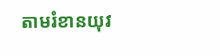តាមរំខានយុវ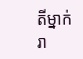តីម្នាក់រា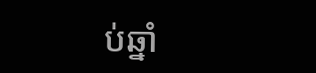ប់ឆ្នាំ